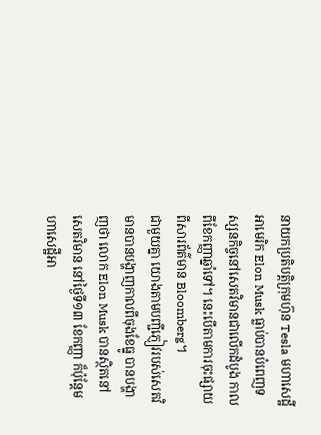នាយកប្រតិបត្តិក្រុមហ៊ុន Tesla មហាសេដ្ឋីអាមេរិក Elon Musk ធ្លាប់បានបំពេញទស្សនកិច្ចនៅសេតវិមានជាលើកដំបូង កាលពីខែកញ្ញាឆ្នាំទៅ។ នេះបើតាមការចុះផ្សាយពីសារព័ត៌មាន Bloomberg។
ជាមួយគ្នា យោងតាមបញ្ជីភ្ញៀវរបស់សេតវិមានបានបង្ហាញកាលពីចុងខែធ្នូ បានបង្ហាញថា លោក Elon Musk បានស្ថិតនៅសេតវិមាន នៅថ្ងៃទី១៣ ខែកញ្ញា ក៏ប៉ុន្តែមហាសេដ្ឋីអា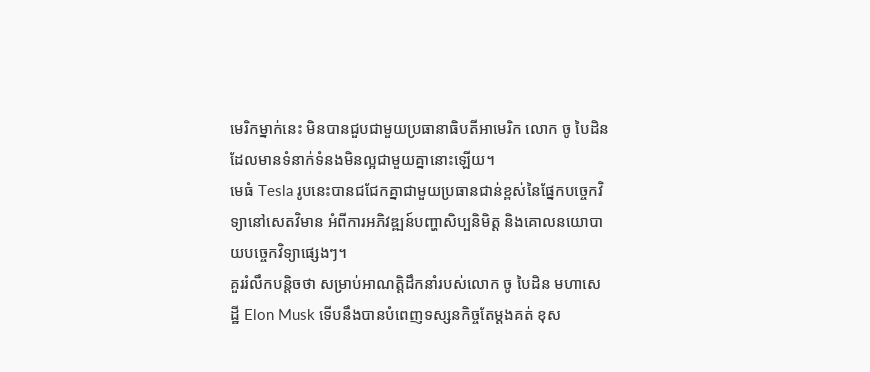មេរិកម្នាក់នេះ មិនបានជួបជាមួយប្រធានាធិបតីអាមេរិក លោក ចូ បៃដិន ដែលមានទំនាក់ទំនងមិនល្អជាមួយគ្នានោះឡើយ។
មេធំ Tesla រូបនេះបានជជែកគ្នាជាមួយប្រធានជាន់ខ្ពស់នៃផ្នែកបច្ចេកវិទ្យានៅសេតវិមាន អំពីការអភិវឌ្ឍន៍បញ្ហាសិប្បនិមិត្ត និងគោលនយោបាយបច្ចេកវិទ្យាផ្សេងៗ។
គួររំលឹកបន្តិចថា សម្រាប់អាណត្តិដឹកនាំរបស់លោក ចូ បៃដិន មហាសេដ្ឋី Elon Musk ទើបនឹងបានបំពេញទស្សនកិច្ចតែម្ដងគត់ ខុស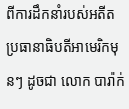ពីការដឹកនាំរបស់អតីតប្រធានាធិបតីអាមេរិកមុនៗ ដូចជា លោក បារ៉ាក់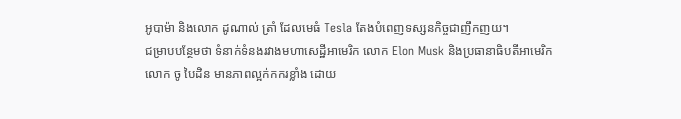អូបាម៉ា និងលោក ដូណាល់ ត្រាំ ដែលមេធំ Tesla តែងបំពេញទស្សនកិច្ចជាញឹកញយ។
ជម្រាបបន្ថែមថា ទំនាក់ទំនងរវាងមហាសេដ្ឋីអាមេរិក លោក Elon Musk និងប្រធានាធិបតីអាមេរិក លោក ចូ បៃដិន មានភាពល្អក់កករខ្លាំង ដោយ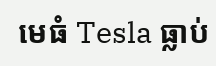មេធំ Tesla ធ្លាប់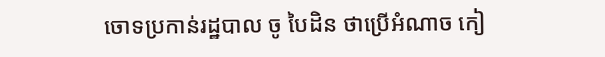ចោទប្រកាន់រដ្ឋបាល ចូ បៃដិន ថាប្រើអំណាច កៀ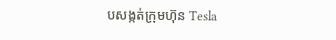បសង្កត់ក្រុមហ៊ុន Tesla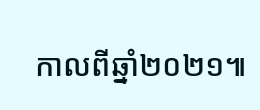កាលពីឆ្នាំ២០២១៕